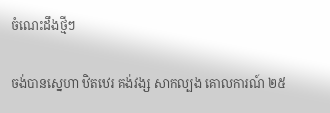ចំណេះដឹងថ្មីៗ

ចង់បានស្នេហា ឋិតឋេរ គង់វង្ស សាកល្បង គោលការណ៍ ២៥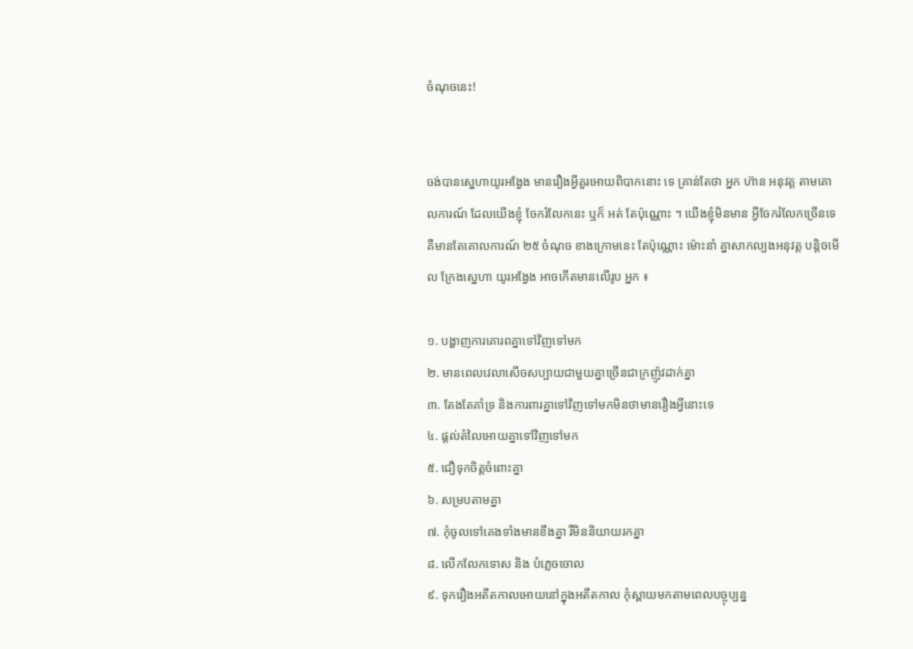ចំណុចនេះ!


ចង់បានស្នេហាយូរអង្វែង មានរឿងអ្វីគួរអោយពិបាកនោះ ទេ គ្រាន់តែថា អ្នក ហ៊ាន អនុវត្ត តាមគោលការណ៍ ដែលយើងខ្ញុំ ចែករំលែកនេះ ឬក៏ អត់ តែប៉ុណ្ណោះ ។ យើងខ្ញុំមិនមាន អ្វីចែករំលែកច្រើនទេ គឺមានតែគោលការណ៍ ២៥ ចំណុច ខាងក្រោមនេះ តែប៉ុណ្ណោះ ម៉ោះនាំ គ្នាសាកល្បងអនុវត្ត បន្តិចមើល ក្រែងស្នេហា យូរអង្វែង អាចកើតមានលើរូប អ្នក ៖

១. បង្ហាញការគោរពគ្នាទៅវិញទៅមក
២. មានពេលវេលាសើចសប្បាយជាមួយគ្នាច្រើនជាក្រញ៉ូវដាក់គ្នា
៣. តែងតែគាំទ្រ និងការពារគ្នាទៅវិញទៅមកមិនថាមានរឿងអ្វីនោះទេ
៤. ផ្តល់តំលៃអោយគ្នាទៅវិញទៅមក
៥. ជឿទុកចិត្តចំពោះគ្នា
៦. សម្របតាមគ្នា
៧. កុំចូលទៅគេងទាំងមានខឹងគ្នា រឺមិននិយាយរកគ្នា
៨. លើកលែកទោស និង បំភ្លេចចោល
៩. ទុករឿងអតីតកាលអោយនៅក្នុងអតីតកាល កុំស្ពាយមកតាមពេលបច្ចុប្បន្ន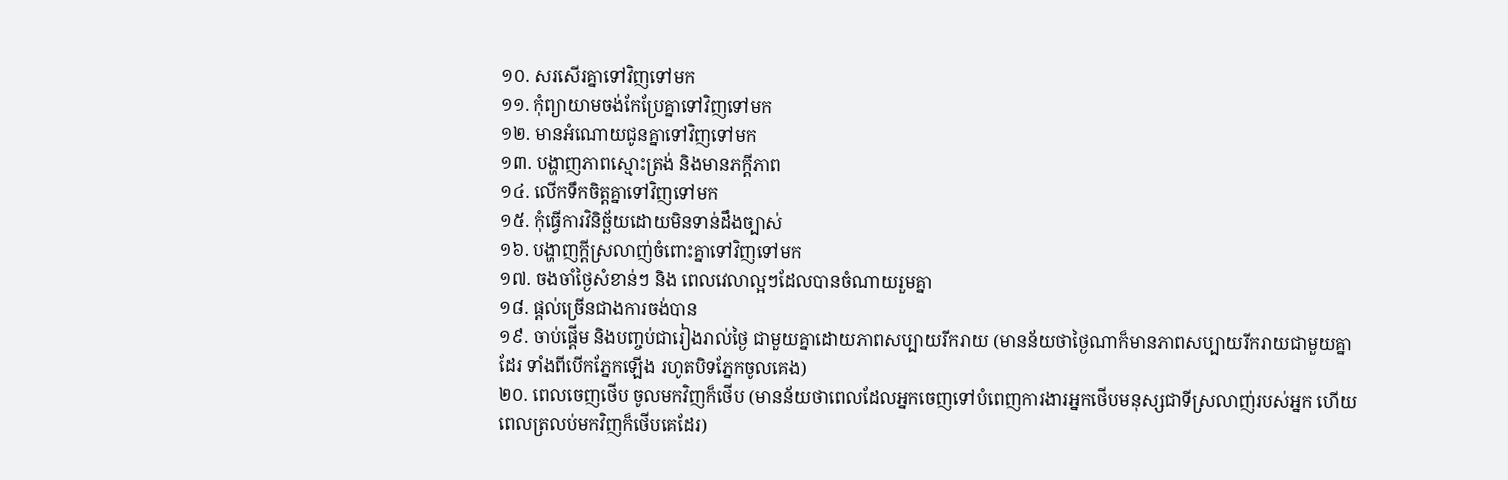១០. សរសើរគ្នាទៅវិញទៅមក
១១. កុំព្យាយាមចង់កែប្រែគ្នាទៅវិញទៅមក
១២. មានអំណោយជូនគ្នាទៅវិញទៅមក
១៣. បង្ហាញភាពស្មោះត្រង់ និងមានភក្តីភាព
១៤. លើកទឹកចិត្តគ្នាទៅវិញទៅមក
១៥. កុំធ្វើការវិនិច្ឆ័យដោយមិនទាន់ដឹងច្បាស់
១៦. បង្ហាញក្តីស្រលាញ់ចំពោះគ្នាទៅវិញទៅមក
១៧. ចងចាំថ្ងៃសំខាន់ៗ និង ពេលវេលាល្អៗដែលបានចំណាយរួមគ្នា
១៨. ផ្តល់ច្រើនជាងការចង់បាន
១៩. ចាប់ផ្តើម និងបញ្ចប់ជារៀងរាល់ថ្ងៃ ជាមួយគ្នាដោយភាពសប្បាយរីករាយ (មានន័យថាថ្ងៃណាក៏មានភាពសប្បាយរីករាយជាមួយគ្នាដែរ ទាំងពីបើកភ្នែកឡើង រហូតបិទភ្នែកចូលគេង)
២០. ពេលចេញថើប ចូលមកវិញក៏ថើប (មានន័យថាពេលដែលអ្នកចេញទៅបំពេញការងារអ្នកថើបមនុស្សជាទីស្រលាញ់របស់អ្នក ហើយពេលត្រលប់មកវិញក៏ថើបគេដែរ)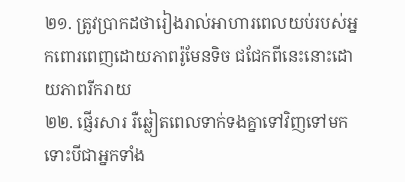២១. ត្រូវប្រាកដថារៀងរាល់អាហារពេលយប់របស់អ្នកពោរពេញដោយភាពរ៉ូមែនទិច ជជែកពីនេះនោះដោយភាពរីករាយ
២២. ផ្ញើរសារ រឺឆ្លៀតពេលទាក់ទងគ្នាទៅវិញទៅមក ទោះបីជាអ្នកទាំង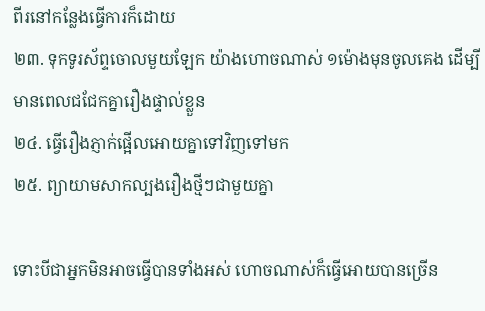ពីរនៅកន្លែងធ្វើការក៏ដោយ
២៣. ទុកទូរស័ព្ទចោលមួយឡែក យ៉ាងហោចណាស់ ១ម៉ោងមុនចូលគេង ដើម្បីមានពេលជជែកគ្នារឿងផ្ទាល់ខ្លួន
២៤. ធ្វើរឿងភ្ញាក់ផ្អើលអោយគ្នាទៅវិញទៅមក
២៥. ព្យាយាមសាកល្បងរឿងថ្មីៗជាមួយគ្នា

ទោះបីជាអ្នកមិនអាចធ្វើបានទាំងអស់ ហោចណាស់ក៏ធ្វើអោយបានច្រើន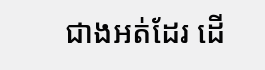ជាងអត់ដែរ ដើ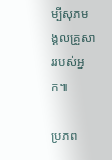ម្បីសុភមង្គលគ្រួសាររបស់អ្នក៕

ប្រភព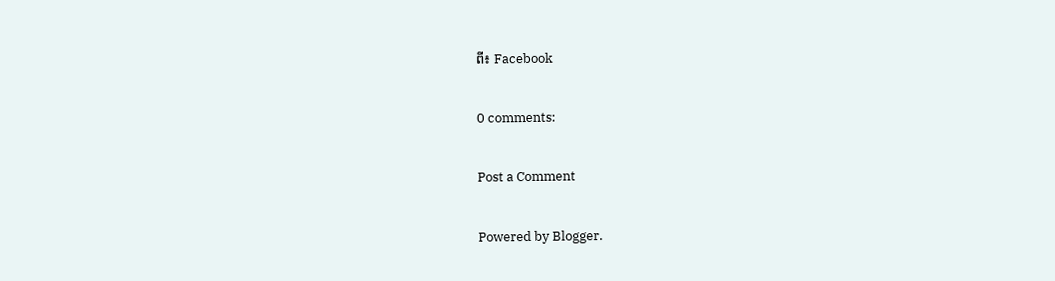ពី៖ Facebook

0 comments:

Post a Comment

Powered by Blogger.